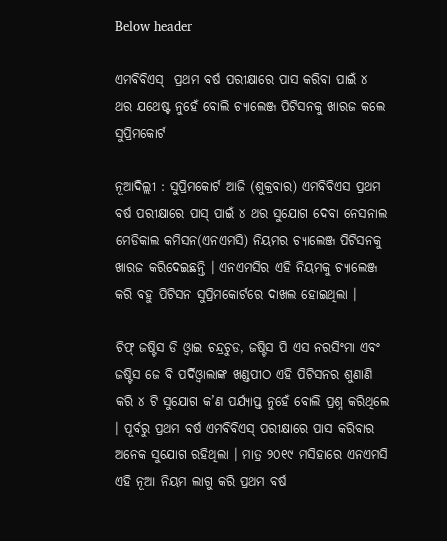Below header

ଏମବିବିଏସ୍‌  ପ୍ରଥମ ବର୍ଷ ପରୀକ୍ଷାରେ ପାସ କରିବା ପାଇଁ ୪ ଥର ଯଥେଷ୍ଟ ନୁହେଁ ବୋଲି ଚ୍ୟାଲେଞ୍ଜ ପିଟିସନକୁ ଖାରଜ କଲେ ସୁପ୍ରିମକୋର୍ଟ

ନୂଆଦିଲ୍ଲୀ : ସୁପ୍ରିମକୋର୍ଟ ଆଜି (ଶୁକ୍ରବାର) ଏମବିବିଏସ ପ୍ରଥମ ବର୍ଷ ପରୀକ୍ଷାରେ ପାସ୍‌ ପାଇଁ ୪ ଥର ସୁଯୋଗ ଦେବା ନେସନାଲ ମେଡିକାଲ କମିସନ(ଏନଏମସି) ନିୟମର ଚ୍ୟାଲେଞ୍ଜ ପିଟିସନକୁ ଖାରଜ କରିଦେଇଛନ୍ତି । ଏନଏମସିର ଏହି ନିୟମକୁ ଚ୍ୟାଲେଞ୍ଜ କରି ବହୁ ପିଟିସନ ସୁପ୍ରିମକୋର୍ଟରେ ଦାଖଲ ହୋଇଥିଲା ।

ଚିଫ୍‌ ଜଷ୍ଟିସ ଡି ଓ୍ଵାଇ ଚନ୍ଦ୍ରଚୁଡ, ଜଷ୍ଟିସ ପି ଏସ ନରସିଂମା ଏବଂ ଜଷ୍ଟିସ ଜେ ବି ପର୍ଦିଓ୍ଵାଲାଙ୍କ ଖଣ୍ଡପୀଠ ଏହି ପିଟିସନର ଶୁଣାଣି କରି ୪ ଟି ସୁଯୋଗ କ’ଣ ପର୍ଯ୍ୟାପ୍ତ ନୁହେଁ ବୋଲି ପ୍ରଶ୍ନ କରିଥିଲେ । ପୂର୍ବରୁ ପ୍ରଥମ ବର୍ଷ ଏମବିବିଏସ୍‌ ପରୀକ୍ଷାରେ ପାସ କରିବାର ଅନେକ ସୁଯୋଗ ରହିଥିଲା । ମାତ୍ର ୨୦୧୯ ମସିହାରେ ଏନଏମସି ଏହି ନୂଆ ନିୟମ ଲାଗୁ କରି ପ୍ରଥମ ବର୍ଷ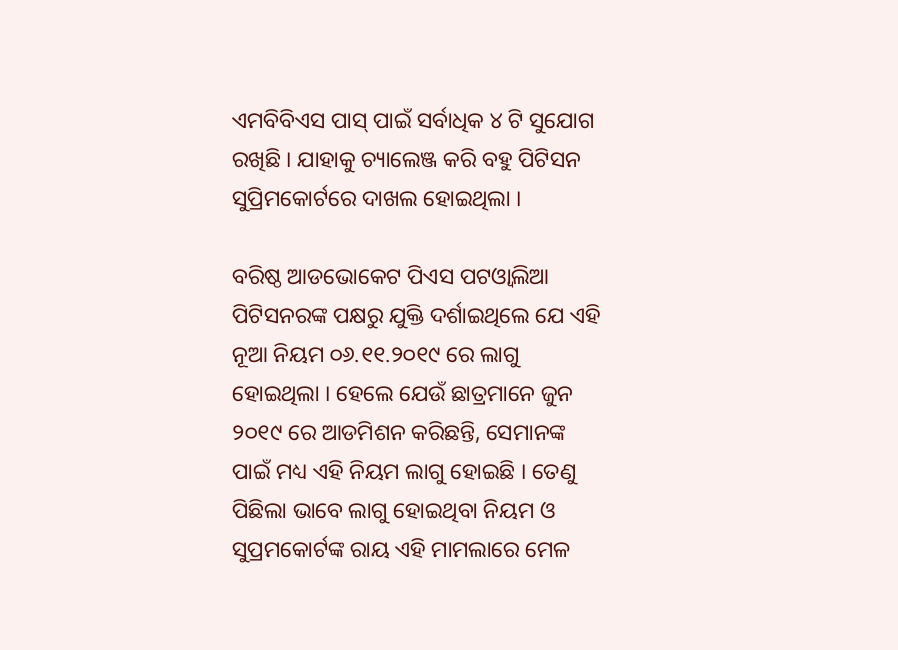ଏମବିବିଏସ ପାସ୍‌ ପାଇଁ ସର୍ବାଧିକ ୪ ଟି ସୁଯୋଗ ରଖିଛି । ଯାହାକୁ ଚ୍ୟାଲେଞ୍ଜ କରି ବହୁ ପିଟିସନ ସୁପ୍ରିମକୋର୍ଟରେ ଦାଖଲ ହୋଇଥିଲା ।

ବରିଷ୍ଠ ଆଡଭୋକେଟ ପିଏସ ପଟଓ୍ଵାଲିଆ ପିଟିସନରଙ୍କ ପକ୍ଷରୁ ଯୁକ୍ତି ଦର୍ଶାଇଥିଲେ ଯେ ଏହି ନୂଆ ନିୟମ ୦୬.୧୧.୨୦୧୯ ରେ ଲାଗୁ ହୋଇଥିଲା । ହେଲେ ଯେଉଁ ଛାତ୍ରମାନେ ଜୁନ ୨୦୧୯ ରେ ଆଡମିଶନ କରିଛନ୍ତି, ସେମାନଙ୍କ ପାଇଁ ମଧ୍ୟ ଏହି ନିୟମ ଲାଗୁ ହୋଇଛି । ତେଣୁ ପିଛିଲା ଭାବେ ଲାଗୁ ହୋଇଥିବା ନିୟମ ଓ ସୁପ୍ରମକୋର୍ଟଙ୍କ ରାୟ ଏହି ମାମଲାରେ ମେଳ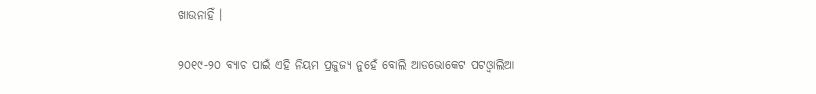ଖାଉନାହିଁ ।

୨୦୧୯-୨୦ ବ୍ୟାଚ ପାଇଁ ଏହି ନିୟମ ପ୍ରଜୁଜ୍ୟ ନୁହେଁ ବୋଲି ଆଡଭୋକେଟ ପଟଓ୍ଵାଲିଆ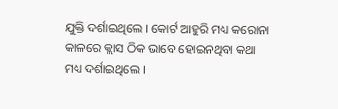ଯୁକ୍ତି ଦର୍ଶାଇଥିଲେ । କୋର୍ଟ ଆହୁରି ମଧ୍ୟ କରୋନା କାଳରେ କ୍ଲାସ ଠିକ ଭାବେ ହୋଇନଥିବା କଥା ମଧ୍ୟ ଦର୍ଶାଇଥିଲେ ।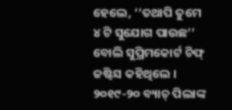ହେଲେ, ‘‘ତଥାପି ତୁମେ ୪ ଟି ସୁଯୋଗ ପାଉଛ’’ ବୋଲି ସୁପ୍ରିମକୋର୍ଟ ଚିଫ୍‌ ଜଷ୍ଟିସ କହିଥିଲେ । ୨୦୧୯-୨୦ ବ୍ୟାଚ୍‌ ପିଲାଙ୍କ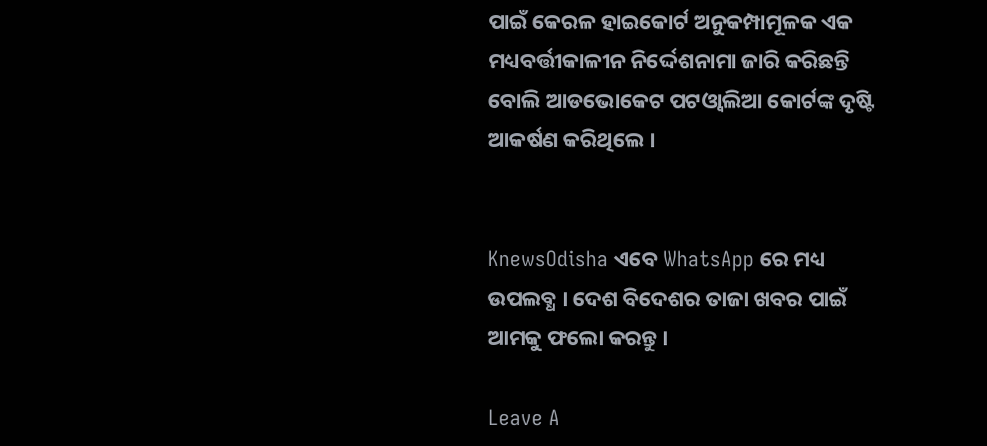ପାଇଁ କେରଳ ହାଇକୋର୍ଟ ଅନୁକମ୍ପାମୂଳକ ଏକ ମଧ୍ୟବର୍ତ୍ତୀକାଳୀନ ନିର୍ଦ୍ଦେଶନାମା ଜାରି କରିଛନ୍ତି ବୋଲି ଆଡଭୋକେଟ ପଟଓ୍ଵାଲିଆ କୋର୍ଟଙ୍କ ଦୃଷ୍ଟି ଆକର୍ଷଣ କରିଥିଲେ ।


KnewsOdisha ଏବେ WhatsApp ରେ ମଧ୍ୟ ଉପଲବ୍ଧ । ଦେଶ ବିଦେଶର ତାଜା ଖବର ପାଇଁ ଆମକୁ ଫଲୋ କରନ୍ତୁ ।

Leave A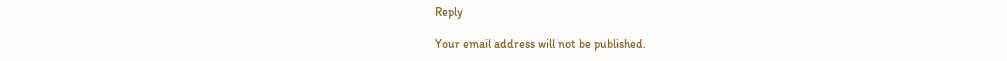Reply

Your email address will not be published.